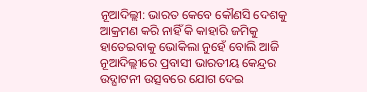ନୂଆଦିଲ୍ଲୀ: ଭାରତ କେବେ କୌଣସି ଦେଶକୁ ଆକ୍ରମଣ କରି ନାହିଁ କି କାହାରି ଜମିକୁ ହାତେଇବାକୁ ଭୋକିଲା ନୁହେଁ ବୋଲି ଆଜି ନୂଆଦିଲ୍ଲୀରେ ପ୍ରବାସୀ ଭାରତୀୟ କେନ୍ଦ୍ରର ଉଦ୍ଘାଟନୀ ଉତ୍ସବରେ ଯୋଗ ଦେଇ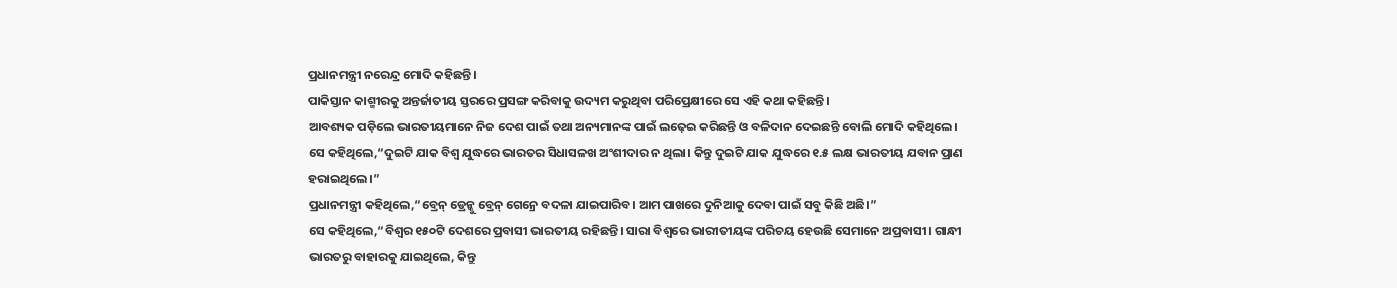ପ୍ରଧାନମନ୍ତ୍ରୀ ନରେନ୍ଦ୍ର ମୋଦି କହିଛନ୍ତି।
ପାକିସ୍ତାନ କାଶ୍ମୀରକୁ ଅନ୍ତର୍ଜାତୀୟ ସ୍ତରରେ ପ୍ରସଙ୍ଗ କରିବାକୁ ଉଦ୍ୟମ କରୁଥିବା ପରିପ୍ରେକ୍ଷୀରେ ସେ ଏହି କଥା କହିଛନ୍ତି।
ଆବଶ୍ୟକ ପଡ଼ିଲେ ଭାରତୀୟମାନେ ନିଜ ଦେଶ ପାଇଁ ତଥା ଅନ୍ୟମାନଙ୍କ ପାଇଁ ଲଢ଼େଇ କରିଛନ୍ତି ଓ ବଳିଦାନ ଦେଇଛନ୍ତି ବୋଲି ମୋଦି କହିଥିଲେ।
ସେ କହିଥିଲେ,“ଦୁଇଟି ଯାକ ବିଶ୍ୱ ଯୁଦ୍ଧରେ ଭାରତର ସିଧାସଳଖ ଅଂଶୀଦାର ନ ଥିଲା। କିନ୍ତୁ ଦୁଇଟି ଯାକ ଯୁଦ୍ଧରେ ୧.୫ ଲକ୍ଷ ଭାରତୀୟ ଯବାନ ପ୍ରାଣ ହରାଇଥିଲେ।”
ପ୍ରଧାନମନ୍ତ୍ରୀ କହିଥିଲେ,“ବ୍ରେନ୍ ଡ୍ରେନ୍କୁ ବ୍ରେନ୍ ଗେନ୍ରେ ବଦଳା ଯାଇପାରିବ। ଆମ ପାଖରେ ଦୁନିଆକୁ ଦେବା ପାଇଁ ସବୁ କିଛି ଅଛି।”
ସେ କହିଥିଲେ,“ବିଶ୍ୱର ୧୫୦ଟି ଦେଶରେ ପ୍ରବାସୀ ଭାରତୀୟ ରହିଛନ୍ତି। ସାରା ବିଶ୍ୱରେ ଭାରୀତୀୟଙ୍କ ପରିଚୟ ହେଉଛି ସେମାନେ ଅପ୍ରବାସୀ। ଗାନ୍ଧୀ ଭାରତରୁ ବାହାରକୁ ଯାଇଥିଲେ, କିନ୍ତୁ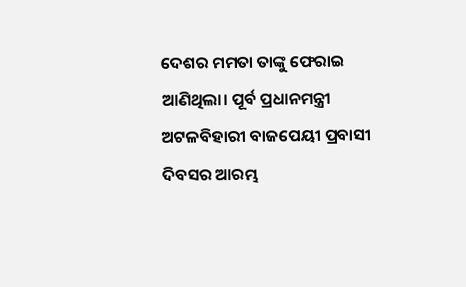ଦେଶର ମମତା ତାଙ୍କୁ ଫେରାଇ ଆଣିଥିଲା। ପୂର୍ବ ପ୍ରଧାନମନ୍ତ୍ରୀ ଅଟଳବିହାରୀ ବାଜପେୟୀ ପ୍ରବାସୀ ଦିବସର ଆରମ୍ଭ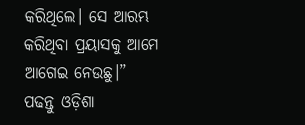କରିଥିଲେ। ସେ ଆରମ୍ଭ କରିଥିବା ପ୍ରୟାସକୁ ଆମେ ଆଗେଇ ନେଉଛୁ।”
ପଢନ୍ତୁ ଓଡ଼ିଶା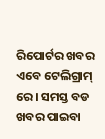ରିପୋର୍ଟର ଖବର ଏବେ ଟେଲିଗ୍ରାମ୍ ରେ। ସମସ୍ତ ବଡ ଖବର ପାଇବା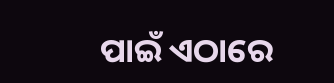ପାଇଁ ଏଠାରେ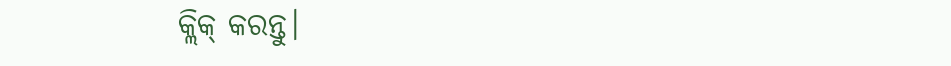କ୍ଲିକ୍ କରନ୍ତୁ।